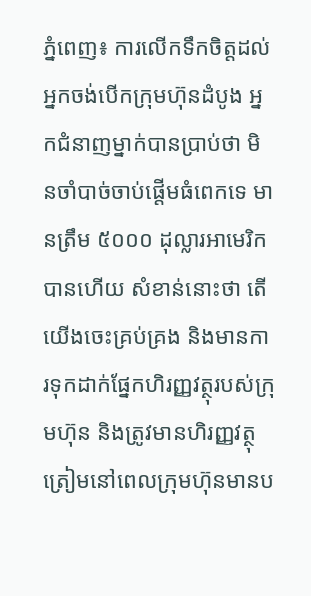ភ្នំពេញ៖ ការលើកទឹកចិត្តដល់អ្នកចង់បើកក្រុមហ៊ុនដំបូង អ្នកជំនាញម្នាក់បានប្រាប់ថា មិនចាំបាច់ចាប់ផ្តើមធំពេកទេ មានត្រឹម ៥០០០ ដុល្លារអាមេរិកបានហើយ សំខាន់នោះថា តើយើងចេះគ្រប់គ្រង និងមានការទុកដាក់ផ្នែកហិរញ្ញវត្ថុរបស់ក្រុមហ៊ុន និងត្រូវមានហិរញ្ញវត្ថុត្រៀមនៅពេលក្រុមហ៊ុនមានប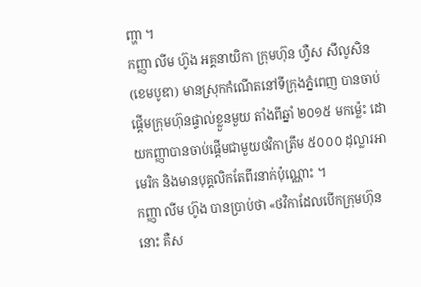ញ្ហា ។
កញ្ញា លីម ហ៊ូង អគ្គនាយិកា ក្រុមហ៊ុន ហ្វឺស សឹលូសិន (ខេមបូឌា) មានស្រុកកំណើតនៅទីក្រុងភ្នំពេញ បានចាប់ផ្តើមក្រុមហ៊ុនផ្ទាល់ខ្លួនមួយ តាំងពីឆ្នាំ ២០១៥ មកម្ល៉េះ ដោយកញ្ញាបានចាប់ផ្តើមជាមួយថវិកាត្រឹម ៥០០០ ដុល្លារអាមេរិក និងមានបុគ្គលិកតែពីរនាក់ប៉ុណ្ណោះ ។
កញ្ញា លីម ហ៊ូង បានប្រាប់ថា «ថវិកាដែលបើកក្រុមហ៊ុននោះ គឺស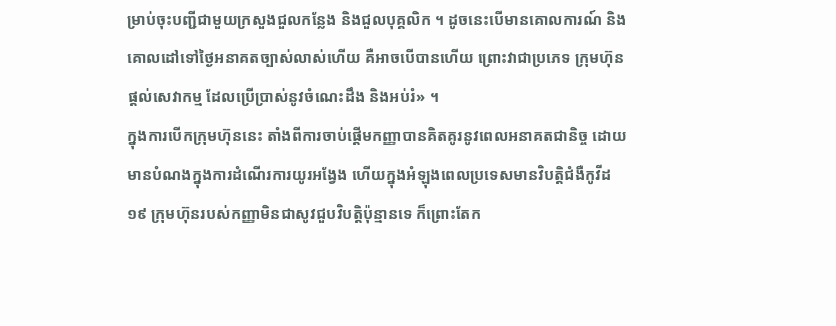ម្រាប់ចុះបញ្ជីជាមួយក្រសួងជួលកន្លែង និងជួលបុគ្គលិក ។ ដូចនេះបើមានគោលការណ៍ និងគោលដៅទៅថ្ងៃអនាគតច្បាស់លាស់ហើយ គឺអាចបើបានហើយ ព្រោះវាជាប្រភេទ ក្រុមហ៊ុនផ្តល់សេវាកម្ម ដែលប្រើប្រាស់នូវចំណេះដឹង និងអប់រំ» ។
ក្នុងការបើកក្រុមហ៊ុននេះ តាំងពីការចាប់ផ្តើមកញ្ញាបានគិតគូរនូវពេលអនាគតជានិច្ច ដោយមានបំណងក្នុងការដំណើរការយូរអង្វែង ហើយក្នុងអំឡុងពេលប្រទេសមានវិបត្តិជំងឺកូវីដ១៩ ក្រុមហ៊ុនរបស់កញ្ញាមិនជាសូវជួបវិបត្តិប៉ុន្មានទេ ក៏ព្រោះតែក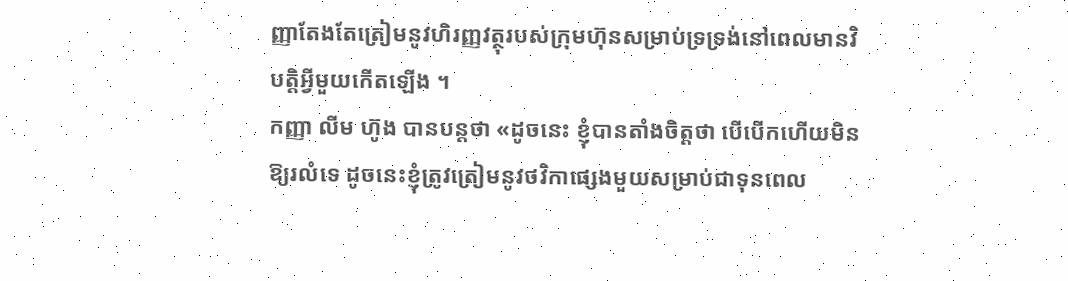ញ្ញាតែងតែត្រៀមនូវហិរញ្ញវត្ថុរបស់ក្រុមហ៊ុនសម្រាប់ទ្រទ្រង់នៅពេលមានវិបត្តិអ្វីមួយកើតឡើង ។
កញ្ញា លីម ហ៊ូង បានបន្តថា «ដូចនេះ ខ្ញុំបានតាំងចិត្តថា បើបើកហើយមិនឱ្យរលំទេ ដូចនេះខ្ញុំត្រូវត្រៀមនូវថវិកាផ្សេងមួយសម្រាប់ជាទុនពេល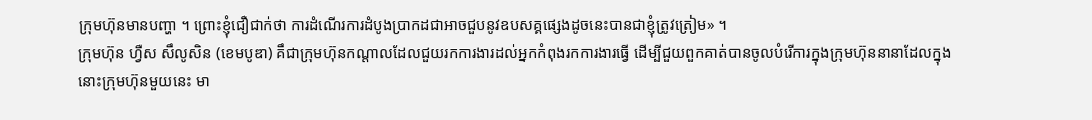ក្រុមហ៊ុនមានបញ្ហា ។ ព្រោះខ្ញុំជឿជាក់ថា ការដំណើរការដំបូងប្រាកដជាអាចជួបនូវឧបសគ្គផ្សេងដូចនេះបានជាខ្ញុំត្រូវត្រៀម» ។
ក្រុមហ៊ុន ហ្វឺស សឹលូសិន (ខេមបូឌា) គឹជាក្រុមហ៊ុនកណ្តាលដែលជួយរកការងារដល់អ្នកកំពុងរកការងារធ្វើ ដើម្បីជួយពួកគាត់បានចូលបំរើការក្នុងក្រុមហ៊ុននានាដែលក្នុងនោះក្រុមហ៊ុនមួយនេះ មា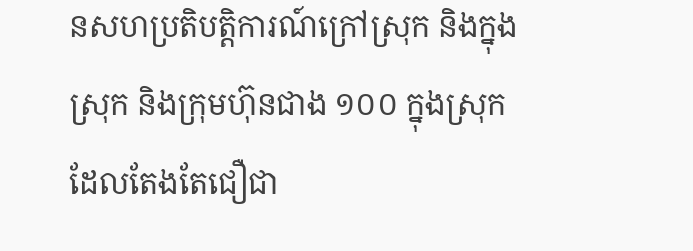នសហប្រតិបត្តិការណ៍ក្រៅស្រុក និងក្នុងស្រុក និងក្រុមហ៊ុនជាង ១០០ ក្នុងស្រុកដែលតែងតែជឿជា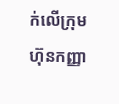ក់លើក្រុមហ៊ុនកញ្ញា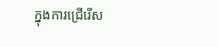ក្នុងការជ្រើរើស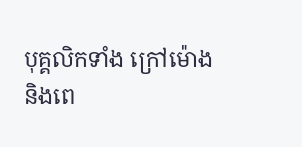បុគ្គលិកទាំង ក្រៅម៉ោង និងពេ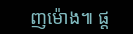ញម៉ោង៕ ផ្ត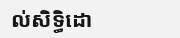ល់សិទ្ធិដោ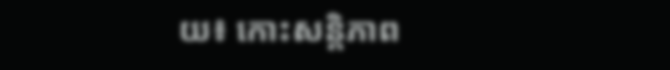យ៖ កោះសន្តិភាព